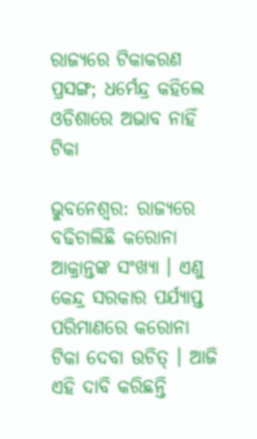ରାଜ୍ୟରେ ଟିକାକରଣ ପ୍ରସଙ୍ଗ; ଧର୍ମେନ୍ଦ୍ର କହିଲେ ଓଡିଶାରେ ଅଭାବ ନାହିଁ ଟିକା

ଭୁବନେଶ୍ୱର: ରାଜ୍ୟରେ ବଢିଚାଲିଛି କରୋନା ଆକ୍ରାନ୍ତଙ୍କ ସଂଖ୍ୟା । ଏଣୁ କେନ୍ଦ୍ର ସରକାର ପର୍ଯ୍ୟାପ୍ତ ପରିମାଣରେ କରୋନା ଟିକା ଦେବା ଉଚିତ୍ । ଆଜି ଏହି ଦାବି କରିଛନ୍ତି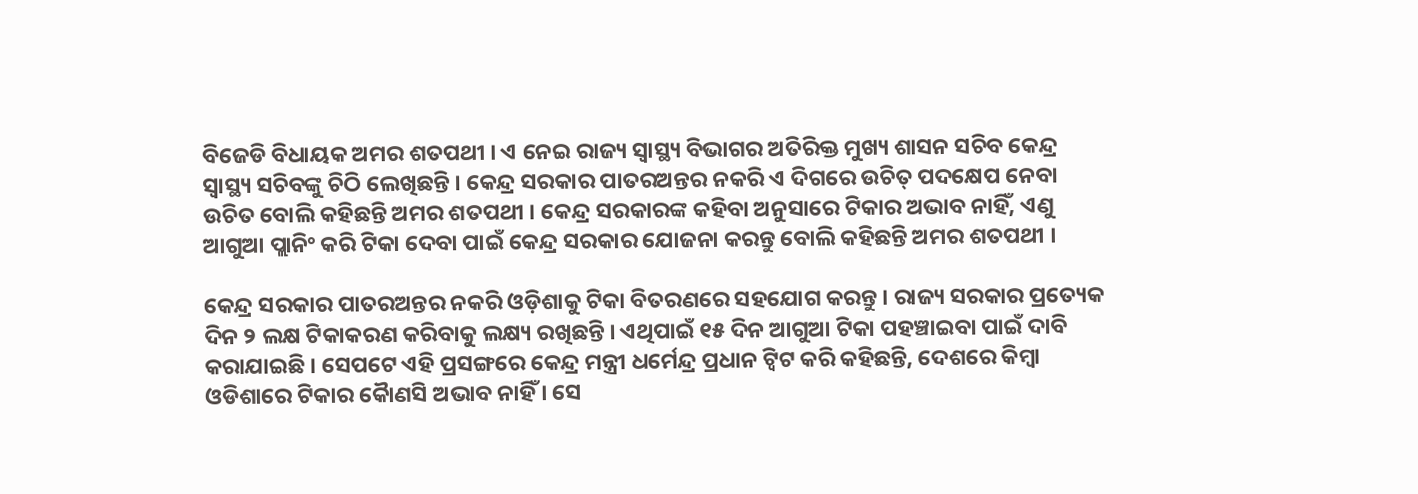ବିଜେଡି ବିଧାୟକ ଅମର ଶତପଥୀ । ଏ ନେଇ ରାଜ୍ୟ ସ୍ବାସ୍ଥ୍ୟ ବିଭାଗର ଅତିରିକ୍ତ ମୁଖ୍ୟ ଶାସନ ସଚିବ କେନ୍ଦ୍ର ସ୍ବାସ୍ଥ୍ୟ ସଚିବଙ୍କୁ ଚିଠି ଲେଖିଛନ୍ତି । କେନ୍ଦ୍ର ସରକାର ପାତରଅନ୍ତର ନକରି ଏ ଦିଗରେ ଉଚିତ୍ ପଦକ୍ଷେପ ନେବା ଉଚିତ ବୋଲି କହିଛନ୍ତି ଅମର ଶତପଥୀ । କେନ୍ଦ୍ର ସରକାରଙ୍କ କହିବା ଅନୁସାରେ ଟିକାର ଅଭାବ ନାହିଁ, ଏଣୁ ଆଗୁଆ ପ୍ଲାନିଂ କରି ଟିକା ଦେବା ପାଇଁ କେନ୍ଦ୍ର ସରକାର ଯୋଜନା କରନ୍ତୁ ବୋଲି କହିଛନ୍ତି ଅମର ଶତପଥୀ ।

କେନ୍ଦ୍ର ସରକାର ପାତରଅନ୍ତର ନକରି ଓଡ଼ିଶାକୁ ଟିକା ବିତରଣରେ ସହଯୋଗ କରନ୍ତୁ । ରାଜ୍ୟ ସରକାର ପ୍ରତ୍ୟେକ ଦିନ ୨ ଲକ୍ଷ ଟିକାକରଣ କରିବାକୁ ଲକ୍ଷ୍ୟ ରଖିଛନ୍ତି । ଏଥିପାଇଁ ୧୫ ଦିନ ଆଗୁଆ ଟିକା ପହଞ୍ଚାଇବା ପାଇଁ ଦାବି କରାଯାଇଛି । ସେପଟେ ଏହି ପ୍ରସଙ୍ଗରେ କେନ୍ଦ୍ର ମନ୍ତ୍ରୀ ଧର୍ମେନ୍ଦ୍ର ପ୍ରଧାନ ଟ୍ୱିଟ କରି କହିଛନ୍ତି, ଦେଶରେ କିମ୍ବା ଓଡିଶାରେ ଟିକାର କୈାଣସି ଅଭାବ ନାହିଁ । ସେ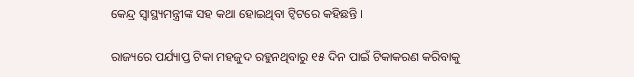କେନ୍ଦ୍ର ସ୍ୱାସ୍ଥ୍ୟମନ୍ତ୍ରୀଙ୍କ ସହ କଥା ହୋଇଥିବା ଟ୍ୱିଟରେ କହିଛନ୍ତି ।

ରାଜ୍ୟରେ ପର୍ଯ୍ୟାପ୍ତ ଟିକା ମହଜୁଦ ରହୁନଥିବାରୁ ୧୫ ଦିନ ପାଇଁ ଟିକାକରଣ କରିବାକୁ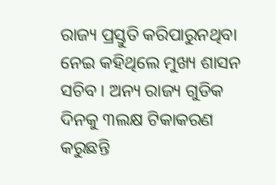ରାଜ୍ୟ ପ୍ରସ୍ତୁତି କରିପାରୁନଥିବା ନେଇ କହିଥିଲେ ମୁଖ୍ୟ ଶାସନ ସଚିବ । ଅନ୍ୟ ରାଜ୍ୟ ଗୁଡିକ ଦିନକୁ ୩ଲକ୍ଷ ଟିକାକରଣ କରୁଛନ୍ତି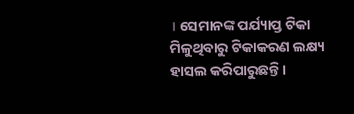। ସେମାନଙ୍କ ପର୍ଯ୍ୟାପ୍ତ ଟିକା ମିଳୁଥିବାରୁ ଟିକାକରଣ ଲକ୍ଷ୍ୟ ହାସଲ କରିପାରୁଛନ୍ତି ।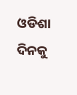ଓଡିଶା ଦିନକୁ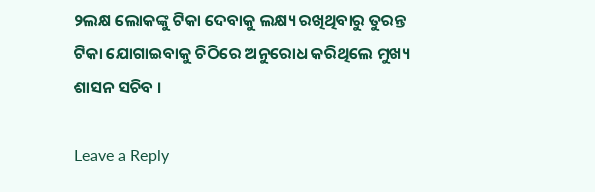୨ଲକ୍ଷ ଲୋକଙ୍କୁ ଟିକା ଦେବାକୁ ଲକ୍ଷ୍ୟ ରଖିଥିବାରୁ ତୁରନ୍ତ ଟିକା ଯୋଗାଇବାକୁ ଚିଠିରେ ଅନୁରୋଧ କରିଥିଲେ ମୁଖ୍ୟ ଶାସନ ସଚିବ ।

Leave a Reply